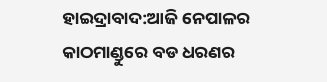ହାଇଦ୍ରାବାଦ:ଆଜି ନେପାଳର କାଠମାଣ୍ଡୁରେ ବଡ ଧରଣର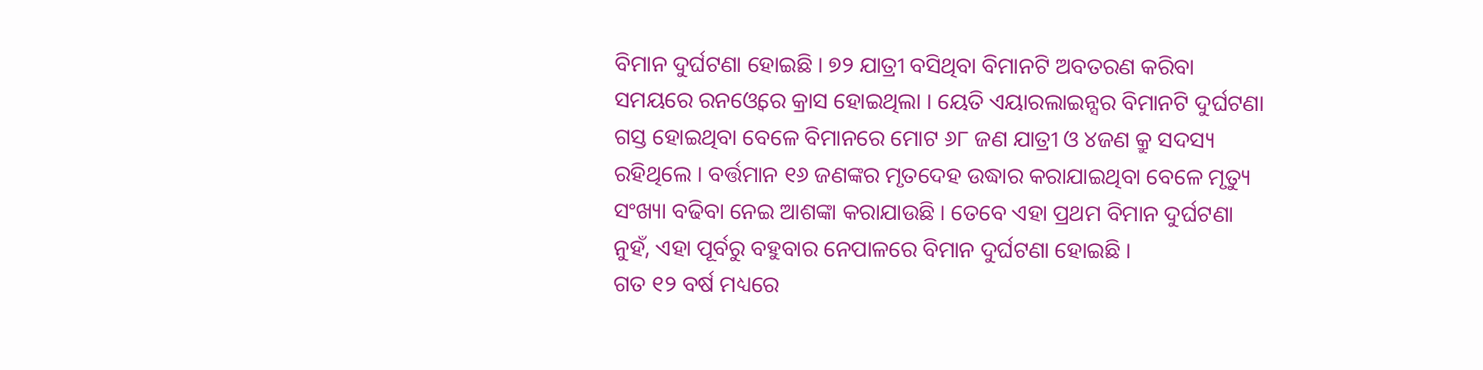ବିମାନ ଦୁର୍ଘଟଣା ହୋଇଛି । ୭୨ ଯାତ୍ରୀ ବସିଥିବା ବିମାନଟି ଅବତରଣ କରିବା ସମୟରେ ରନଓ୍ବେରେ କ୍ରାସ ହୋଇଥିଲା । ୟେତି ଏୟାରଲାଇନ୍ସର ବିମାନଟି ଦୁର୍ଘଟଣା ଗସ୍ତ ହୋଇଥିବା ବେଳେ ବିମାନରେ ମୋଟ ୬୮ ଜଣ ଯାତ୍ରୀ ଓ ୪ଜଣ କ୍ରୁ ସଦସ୍ୟ ରହିଥିଲେ । ବର୍ତ୍ତମାନ ୧୬ ଜଣଙ୍କର ମୃତଦେହ ଉଦ୍ଧାର କରାଯାଇଥିବା ବେଳେ ମୃତ୍ୟୁ ସଂଖ୍ୟା ବଢିବା ନେଇ ଆଶଙ୍କା କରାଯାଉଛି । ତେବେ ଏହା ପ୍ରଥମ ବିମାନ ଦୁର୍ଘଟଣା ନୁହଁ, ଏହା ପୂର୍ବରୁ ବହୁବାର ନେପାଳରେ ବିମାନ ଦୁର୍ଘଟଣା ହୋଇଛି ।
ଗତ ୧୨ ବର୍ଷ ମଧ୍ୟରେ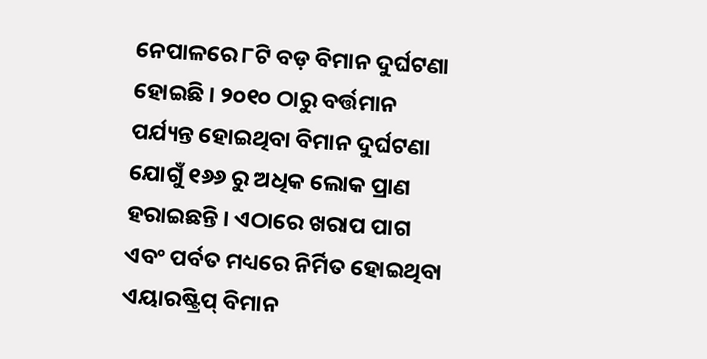ନେପାଳରେ ୮ଟି ବଡ଼ ବିମାନ ଦୁର୍ଘଟଣା ହୋଇଛି । ୨୦୧୦ ଠାରୁ ବର୍ତ୍ତମାନ ପର୍ଯ୍ୟନ୍ତ ହୋଇଥିବା ବିମାନ ଦୁର୍ଘଟଣା ଯୋଗୁଁ ୧୬୬ ରୁ ଅଧିକ ଲୋକ ପ୍ରାଣ ହରାଇଛନ୍ତି । ଏଠାରେ ଖରାପ ପାଗ ଏବଂ ପର୍ବତ ମଧ୍ୟରେ ନିର୍ମିତ ହୋଇଥିବା ଏୟାରଷ୍ଟ୍ରିପ୍ ବିମାନ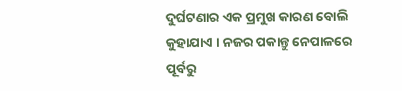ଦୁର୍ଘଟଣାର ଏକ ପ୍ରମୁଖ କାରଣ ବୋଲି କୁହାଯାଏ । ନଜର ପକାନ୍ତୁ ନେପାଳରେ ପୂର୍ବରୁ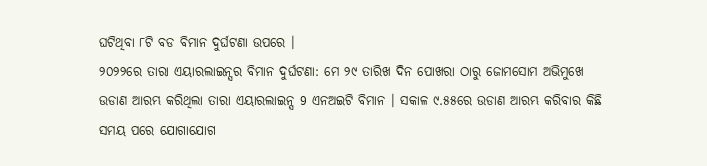ଘଟିଥିବା ୮ଟି ବଡ ବିମାନ ଦୁର୍ଘଟଣା ଉପରେ ।
୨୦୨୨ରେ ତାରା ଏୟାରଲାଇନ୍ସର ବିମାନ ଦୁର୍ଘଟଣା: ମେ ୨୯ ତାରିଖ ଦିନ ପୋଖରା ଠାରୁ ଜୋମସୋମ ଅଭିମୁଖେ ଉଡାଣ ଆରମ୍ଭ କରିଥିଲା ତାରା ଏୟାରଲାଇନ୍ସ 9 ଏନଅଇଟି ବିମାନ । ସକାଳ ୯.୫୫ରେ ଉଡାଣ ଆରମ୍ଭ କରିବାର କିଛି ସମୟ ପରେ ଯୋଗାଯୋଗ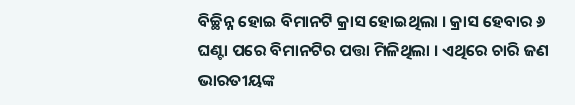ବିଚ୍ଛିନ୍ନ ହୋଇ ବିମାନଟି କ୍ରାସ ହୋଇଥିଲା । କ୍ରାସ ହେବାର ୬ ଘଣ୍ଟା ପରେ ବିମାନଟିର ପତ୍ତା ମିଳିଥିଲା । ଏଥିରେ ଚାରି ଜଣ ଭାରତୀୟଙ୍କ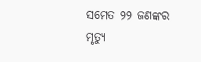ସମେତ ୨୨ ଜଣଙ୍କର ମୃତ୍ୟୁ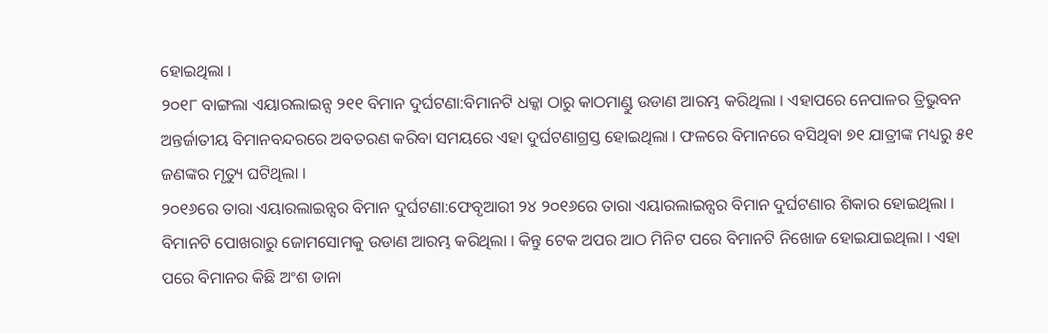ହୋଇଥିଲା ।
୨୦୧୮ ବାଙ୍ଗଲା ଏୟାରଲାଇନ୍ସ ୨୧୧ ବିମାନ ଦୁର୍ଘଟଣା:ବିମାନଟି ଧକ୍କା ଠାରୁ କାଠମାଣ୍ଡୁ ଉଡାଣ ଆରମ୍ଭ କରିଥିଲା । ଏହାପରେ ନେପାଳର ତ୍ରିଭୁବନ ଅନ୍ତର୍ଜାତୀୟ ବିମାନବନ୍ଦରରେ ଅବତରଣ କରିବା ସମୟରେ ଏହା ଦୁର୍ଘଟଣାଗ୍ରସ୍ତ ହୋଇଥିଲା । ଫଳରେ ବିମାନରେ ବସିଥିବା ୭୧ ଯାତ୍ରୀଙ୍କ ମଧ୍ୟରୁ ୫୧ ଜଣଙ୍କର ମୃତ୍ୟୁ ଘଟିଥିଲା ।
୨୦୧୬ରେ ତାରା ଏୟାରଲାଇନ୍ସର ବିମାନ ଦୁର୍ଘଟଣା:ଫେବୃଆରୀ ୨୪ ୨୦୧୬ରେ ତାରା ଏୟାରଲାଇନ୍ସର ବିମାନ ଦୁର୍ଘଟଣାର ଶିକାର ହୋଇଥିଲା । ବିମାନଟି ପୋଖରାରୁ ଜୋମସୋମକୁ ଉଡାଣ ଆରମ୍ଭ କରିଥିଲା । କିନ୍ତୁ ଟେକ ଅପର ଆଠ ମିନିଟ ପରେ ବିମାନଟି ନିଖୋଜ ହୋଇଯାଇଥିଲା । ଏହା ପରେ ବିମାନର କିଛି ଅଂଶ ଡାନା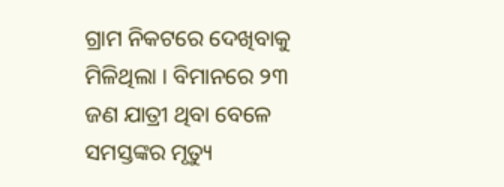ଗ୍ରାମ ନିକଟରେ ଦେଖିବାକୁ ମିଳିଥିଲା । ବିମାନରେ ୨୩ ଜଣ ଯାତ୍ରୀ ଥିବା ବେଳେ ସମସ୍ତଙ୍କର ମୃତ୍ୟୁ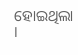ହୋଇଥିଲା ।